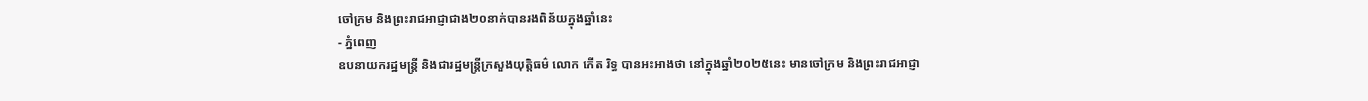ចៅក្រម និងព្រះរាជអាជ្ញាជាង២០នាក់បានរងពិន័យក្នុងឆ្នាំនេះ
- ភ្នំពេញ
ឧបនាយករដ្ឋមន្ត្រី និងជារដ្ឋមន្ត្រីក្រសួងយុត្តិធម៌ លោក កើត រិទ្ធ បានអះអាងថា នៅក្នុងឆ្នាំ២០២៥នេះ មានចៅក្រម និងព្រះរាជអាជ្ញា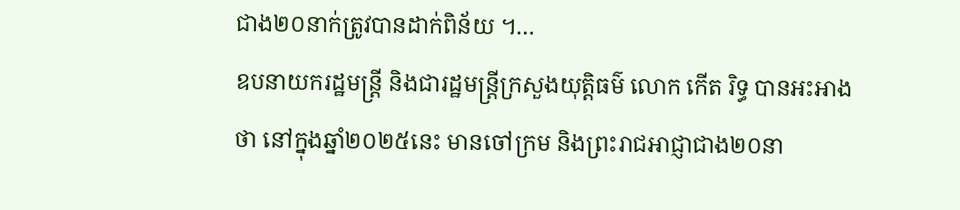ជាង២០នាក់ត្រូវបានដាក់ពិន័យ ។…
ឧបនាយករដ្ឋមន្ត្រី និងជារដ្ឋមន្ត្រីក្រសួងយុត្តិធម៌ លោក កើត រិទ្ធ បានអះអាងថា នៅក្នុងឆ្នាំ២០២៥នេះ មានចៅក្រម និងព្រះរាជអាជ្ញាជាង២០នា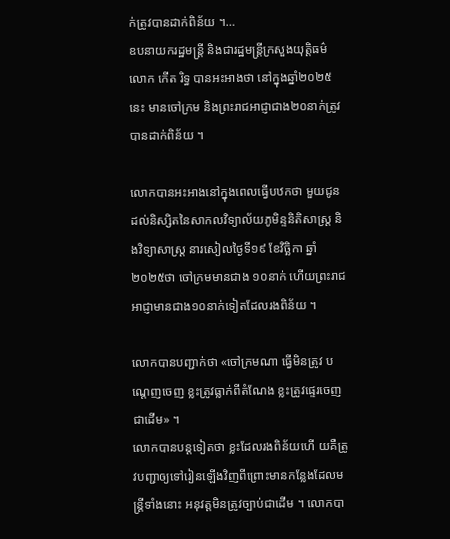ក់ត្រូវបានដាក់ពិន័យ ។…
ឧបនាយករដ្ឋមន្ត្រី និងជារដ្ឋមន្ត្រីក្រសួងយុត្តិធម៌ លោក កើត រិទ្ធ បានអះអាងថា នៅក្នុងឆ្នាំ២០២៥នេះ មានចៅក្រម និងព្រះរាជអាជ្ញាជាង២០នាក់ត្រូវបានដាក់ពិន័យ ។

លោកបានអះអាងនៅក្នុងពេលធ្វើបឋកថា មួយជូនដល់និស្សិតនៃសាកលវិទ្យាល័យភូមិន្ទនិតិសាស្ត្រ និងវិទ្យាសាស្ត្រ នារសៀលថ្ងៃទី១៩ ខែវិច្ឆិកា ឆ្នាំ២០២៥ថា ចៅក្រមមានជាង ១០នាក់ ហើយព្រះរាជអាជ្ញាមានជាង១០នាក់ទៀតដែលរងពិន័យ ។

លោកបានបញ្ជាក់ថា «ចៅក្រមណា ធ្វើមិនត្រូវ បណ្តេញចេញ ខ្លះត្រូវធ្លាក់ពីតំណែង ខ្លះត្រូវផ្ទេរចេញជាដើម» ។
លោកបានបន្តទៀតថា ខ្លះដែលរងពិន័យហើ យគឺត្រូវបញ្ជាឲ្យទៅរៀនឡើងវិញពីព្រោះមានកន្លែងដែលមន្ត្រីទាំងនោះ អនុវត្តមិនត្រូវច្បាប់ជាដើម ។ លោកបា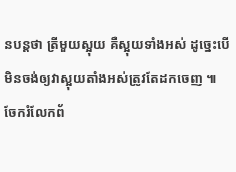នបន្តថា ត្រីមួយស្អុយ គឺស្អុយទាំងអស់ ដូច្នេះបើមិនចង់ឲ្យវាស្អុយតាំងអស់ត្រូវតែដកចេញ ៕
ចែករំលែកព័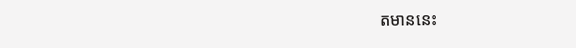តមាននេះ